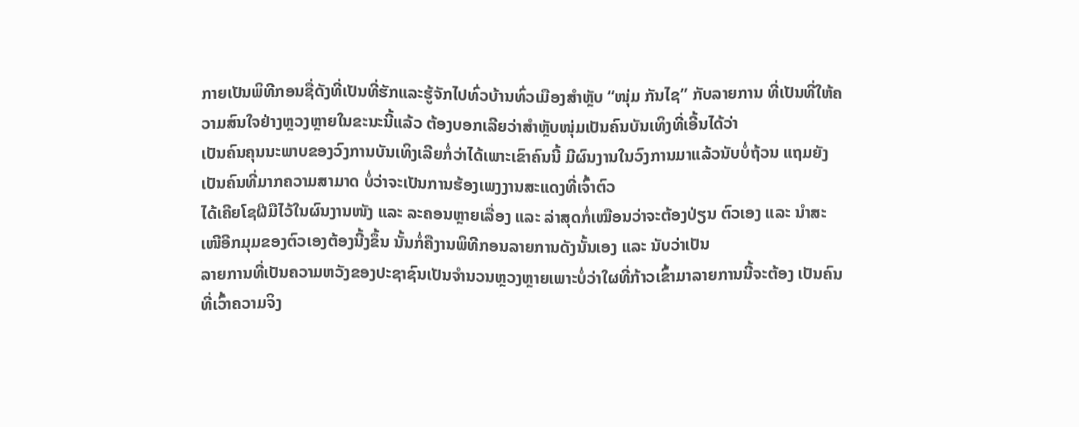ກາຍເປັນພິທີກອນຊື່ດັງທີ່ເປັນທີ່ຮັກແລະຮູ້ຈັກໄປທົ່ວບ້ານທົ່ວເມືອງສຳຫຼັບ “ໜຸ່ມ ກັນໄຊ” ກັບລາຍການ ທີ່ເປັນທີ່ໃຫ້ຄວາມສົນໃຈຢ່າງຫຼວງຫຼາຍໃນຂະນະນີ້ແລ້ວ ຕ້ອງບອກເລີຍວ່າສຳຫຼັບໜຸ່ມເປັນຄົນບັນເທິງທີ່ເອີ້ນໄດ້ວ່າ
ເປັນຄົນຄຸນນະພາບຂອງວົງການບັນເທິງເລີຍກໍ່ວ່າໄດ້ເພາະເຂົາຄົນນີ້ ມີຜົນງານໃນວົງການມາແລ້ວນັບບໍ່ຖ້ວນ ແຖມຍັງເປັນຄົນທີ່ມາກຄວາມສາມາດ ບໍ່ວ່າຈະເປັນການຮ້ອງເພງງານສະແດງທີ່ເຈົ້າຕົວ
ໄດ້ເຄີຍໂຊຝີມືໄວ້ໃນຜົນງານໜັງ ແລະ ລະຄອນຫຼາຍເລື່ອງ ແລະ ລ່າສຸດກໍ່ເໝືອນວ່າຈະຕ້ອງປ່ຽນ ຕົວເອງ ແລະ ນຳສະເໜີອີກມຸມຂອງຕົວເອງຕ້ອງນີ້ງຂຶ້ນ ນັ້ນກໍ່ຄືງານພິທີກອນລາຍການດັງນັ້ນເອງ ແລະ ນັບວ່າເປັນ
ລາຍການທີ່ເປັນຄວາມຫວັງຂອງປະຊາຊົນເປັນຈຳນວນຫຼວງຫຼາຍເພາະບໍ່ວ່າໃຜທີ່ກ້າວເຂົ້າມາລາຍການນີ້ຈະຕ້ອງ ເປັນຄົນທີ່ເວົ້າຄວາມຈິງ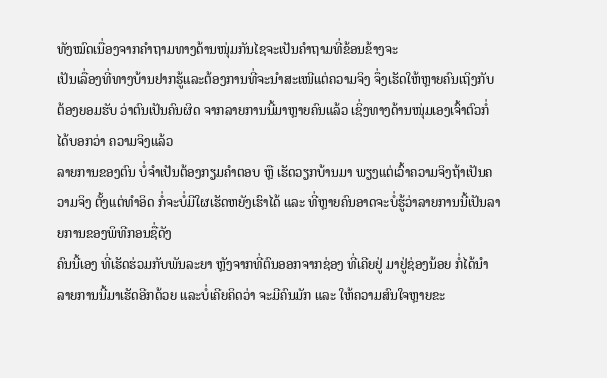ທັງໝົດເນື່ອງຈາກຄຳຖາມທາງດ້ານໜຸ່ມກັນໄຊຈະເປັນຄຳຖາມທີ່ຂ້ອນຂ້າງຈະ
ເປັນເລື່ອງທີ່ທາງບ້ານຢາກຮູ້ແລະຕ້ອງການທີ່ຈະນຳສະເໜີແຕ່ຄວາມຈິງ ຈຶ່ງເຮັດໃຫ້ຫຼາຍຄົນເຖິງກັບຕ້ອງຍອມຮັບ ວ່າຕົນເປັນຄົນຜິດ ຈາກລາຍການນີ້ມາຫຼາຍຄົນແລ້ວ ເຊິ່ງທາງດ້ານໜຸ່ມເອງເຈົ້າຕົວກໍ່ໄດ້ບອກວ່າ ຄວາມຈິງແລ້ວ
ລາຍການຂອງຕົນ ບໍ່ຈຳເປັນຕ້ອງກຽມຄຳຕອບ ຫຼື ເຮັດວຽກບ້ານມາ ພຽງແຕ່ເວົ້າຄວາມຈິງຖ້າເປັນຄວາມຈິງ ຕັ້ງແຕ່ທຳອິດ ກໍ່ຈະບໍ່ມີໃຜເຮັດຫຍັງເຮົາໄດ້ ແລະ ທີ່ຫຼາຍຄົນອາດຈະບໍ່ຮູ້ວ່າລາຍການນີ້ເປັນລາຍການຂອງພິທີກອນຊື່ດັງ
ຄົນນີ້ເອງ ທີ່ເຮັດຮ່ວມກັບພັນລະຍາ ຫຼັງຈາກທີ່ຕົນອອກຈາກຊ່ອງ ທີ່ເຄີຍຢູ່ ມາຢູ່ຊ່ອງນ້ອຍ ກໍ່ໄດ້ນຳລາຍການນີ້ມາເຮັດອີກດ້ວຍ ແລະບໍ່ເຄີຍຄິດວ່າ ຈະມີຄົນມັກ ແລະ ໃຫ້ຄວາມສົນໃຈຫຼາຍຂະ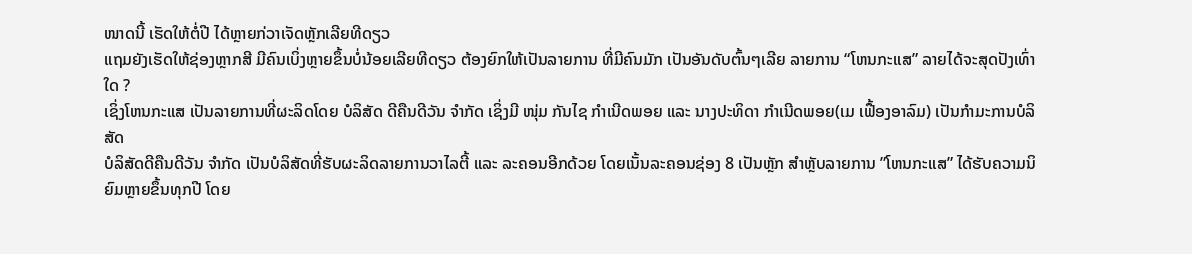ໜາດນີ້ ເຮັດໃຫ້ຕໍ່ປີ ໄດ້ຫຼາຍກ່ວາເຈັດຫຼັກເລີຍທີດຽວ
ແຖມຍັງເຮັດໃຫ້ຊ່ອງຫຼາກສີ ມີຄົນເບິ່ງຫຼາຍຂຶ້ນບໍ່ນ້ອຍເລີຍທີດຽວ ຕ້ອງຍົກໃຫ້ເປັນລາຍການ ທີ່ມີຄົນມັກ ເປັນອັນດັບຕົ້ນໆເລີຍ ລາຍການ “ໂຫນກະແສ” ລາຍໄດ້ຈະສຸດປັງເທົ່າໃດ ?
ເຊິ່ງໂຫນກະແສ ເປັນລາຍການທີ່ຜະລິດໂດຍ ບໍລິສັດ ດີຄືນດີວັນ ຈຳກັດ ເຊິ່ງມີ ໜຸ່ມ ກັນໄຊ ກຳເນີດພອຍ ແລະ ນາງປະທິດາ ກຳເນີດພອຍ(ເມ ເຟື້ອງອາລົມ) ເປັນກຳມະການບໍລິສັດ
ບໍລິສັດດີຄືນດີວັນ ຈຳກັດ ເປັນບໍລິສັດທີ່ຮັບຜະລິດລາຍການວາໄລຕີ້ ແລະ ລະຄອນອີກດ້ວຍ ໂດຍເນັ້ນລະຄອນຊ່ອງ 8 ເປັນຫຼັກ ສຳຫຼັບລາຍການ ”ໂຫນກະແສ” ໄດ້ຮັບຄວາມນິຍົມຫຼາຍຂຶ້ນທຸກປີ ໂດຍ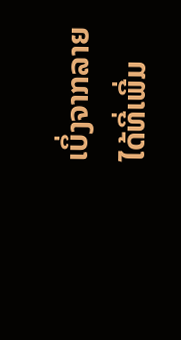ເບິ່ງຈາກລາຍໄດ້ທີ່ເພີ່ມ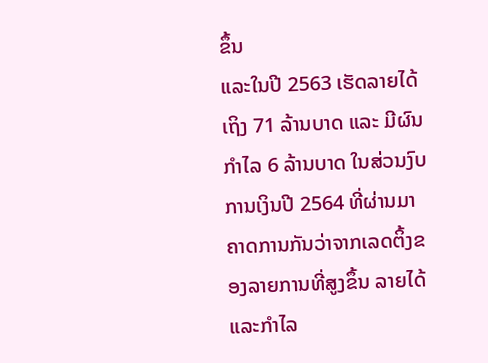ຂຶ້ນ
ແລະໃນປີ 2563 ເຮັດລາຍໄດ້ເຖິງ 71 ລ້ານບາດ ແລະ ມີຜົນກຳໄລ 6 ລ້ານບາດ ໃນສ່ວນງົບການເງິນປີ 2564 ທີ່ຜ່ານມາ ຄາດການກັນວ່າຈາກເລດຕິ້ງຂອງລາຍການທີ່ສູງຂຶ້ນ ລາຍໄດ້ແລະກຳໄລ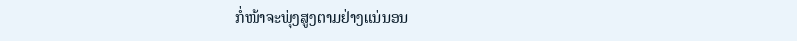ກໍ່ໜ້າຈະພຸ່ງສູງຕາມຢ່າງແນ່ນອນ